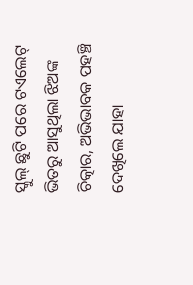ସ୍କୁଲ୍ ଛୁଟି ପରେ ଟଏଲେଟ୍ ଭିତରୁ ଆସୁଥିଲା ଝିଅଙ୍କ ଚିତ୍କାର, ଅଭିଭାବକ ପହଞ୍ଚି ଦେଖିଲେ ଯାହା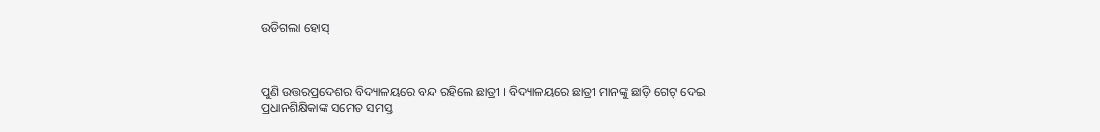ଉଡିଗଲା ହୋସ୍



ପୁଣି ଉତ୍ତରପ୍ରଦେଶର ବିଦ୍ୟାଳୟରେ ବନ୍ଦ ରହିଲେ ଛାତ୍ରୀ । ବିଦ୍ୟାଳୟରେ ଛାତ୍ରୀ ମାନଙ୍କୁ ଛାଡ଼ି ଗେଟ୍ ଦେଇ ପ୍ରଧାନଶିକ୍ଷିକାଙ୍କ ସମେତ ସମସ୍ତ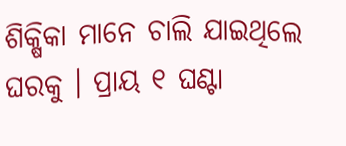ଶିକ୍ଷିକା ମାନେ ଚାଲି ଯାଇଥିଲେ ଘରକୁ । ପ୍ରାୟ ୧ ଘଣ୍ଟା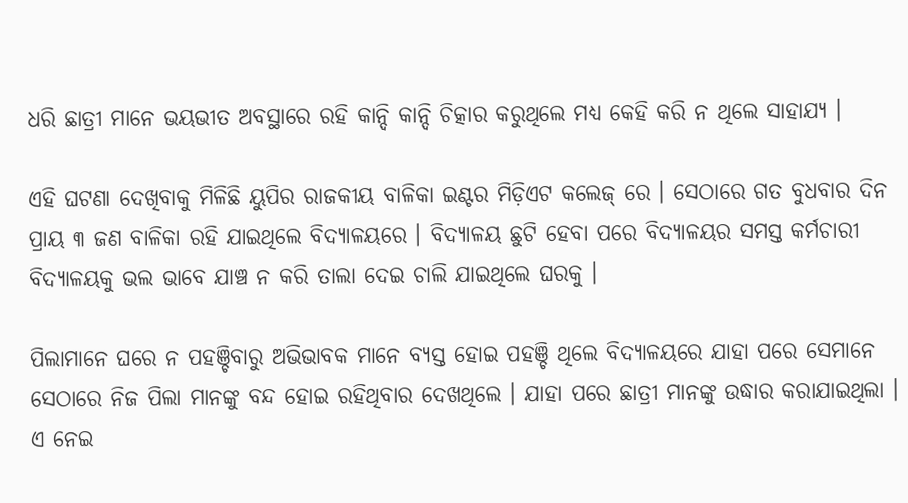ଧରି ଛାତ୍ରୀ ମାନେ ଭୟଭୀତ ଅବସ୍ଥାରେ ରହି କାନ୍ଦି କାନ୍ଦି ଚିତ୍କାର କରୁଥିଲେ ମଧ୍ୟ କେହି କରି ନ ଥିଲେ ସାହାଯ୍ୟ ।

ଏହି ଘଟଣା ଦେଖିବାକୁ ମିଳିଛି ୟୁପିର ରାଜକୀୟ ବାଳିକା ଇଣ୍ଟର ମିଡ଼ିଏଟ କଲେଜ୍ ରେ । ସେଠାରେ ଗତ ବୁଧବାର ଦିନ ପ୍ରାୟ ୩ ଜଣ ବାଳିକା ରହି ଯାଇଥିଲେ ବିଦ୍ୟାଳୟରେ । ବିଦ୍ୟାଳୟ ଛୁଟି ହେବା ପରେ ବିଦ୍ୟାଳୟର ସମସ୍ତ କର୍ମଚାରୀ ବିଦ୍ୟାଳୟକୁ ଭଲ ଭାବେ ଯାଞ୍ଚ ନ କରି ତାଲା ଦେଇ ଚାଲି ଯାଇଥିଲେ ଘରକୁ ।

ପିଲାମାନେ ଘରେ ନ ପହଞ୍ଚିବାରୁ ଅଭିଭାବକ ମାନେ ବ୍ୟସ୍ତ ହୋଇ ପହଞ୍ଚି ଥିଲେ ବିଦ୍ୟାଳୟରେ ଯାହା ପରେ ସେମାନେ ସେଠାରେ ନିଜ ପିଲା ମାନଙ୍କୁ ବନ୍ଦ ହୋଇ ରହିଥିବାର ଦେଖଥିଲେ । ଯାହା ପରେ ଛାତ୍ରୀ ମାନଙ୍କୁ ଉଦ୍ଧାର କରାଯାଇଥିଲା । ଏ ନେଇ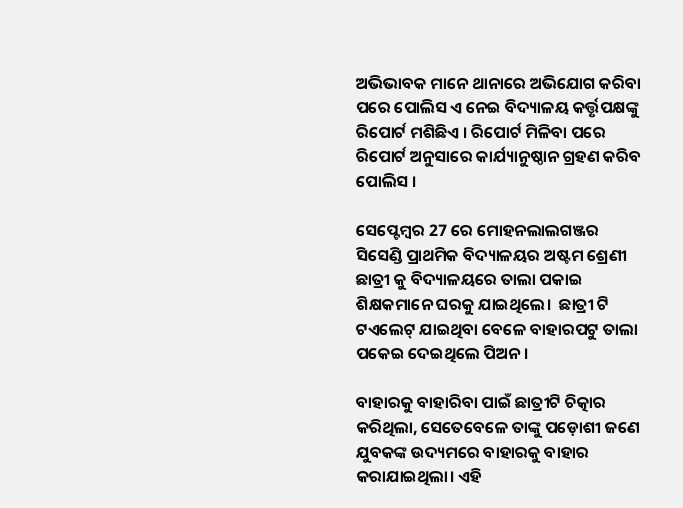ଅଭିଭାବକ ମାନେ ଥାନାରେ ଅଭିଯୋଗ କରିବା ପରେ ପୋଲିସ ଏ ନେଇ ବିଦ୍ୟାଳୟ କର୍ତ୍ତୃପକ୍ଷଙ୍କୁ ରିପୋର୍ଟ ମଶିଛିଏ । ରିପୋର୍ଟ ମିଳିବା ପରେ ରିପୋର୍ଟ ଅନୁସାରେ କାର୍ଯ୍ୟାନୁଷ୍ଠାନ ଗ୍ରହଣ କରିବ ପୋଲିସ ।

ସେପ୍ଟେମ୍ବର 27 ରେ ମୋହନଲାଲଗଞ୍ଜର ସିସେଣ୍ଡି ପ୍ରାଥମିକ ବିଦ୍ୟାଳୟର ଅଷ୍ଟମ ଶ୍ରେଣୀ ଛାତ୍ରୀ କୁ ବିଦ୍ୟାଳୟରେ ତାଲା ପକାଇ ଶିକ୍ଷକମାନେ ଘରକୁ ଯାଇଥିଲେ।  ଛାତ୍ରୀ ଟି ଟଏଲେଟ୍ ଯାଇଥିବା ବେଳେ ବାହାରପଟୁ ତାଲା ପକେଇ ଦେଇଥିଲେ ପିଅନ।

ବାହାରକୁ ବାହାରିବା ପାଇଁ ଛାତ୍ରୀଟି ଚିତ୍କାର କରିଥିଲା, ସେତେବେଳେ ତାଙ୍କୁ ପଡ଼ୋଶୀ ଜଣେ ଯୁବକଙ୍କ ଉଦ୍ୟମରେ ବାହାରକୁ ବାହାର କରାଯାଇଥିଲା। ଏହି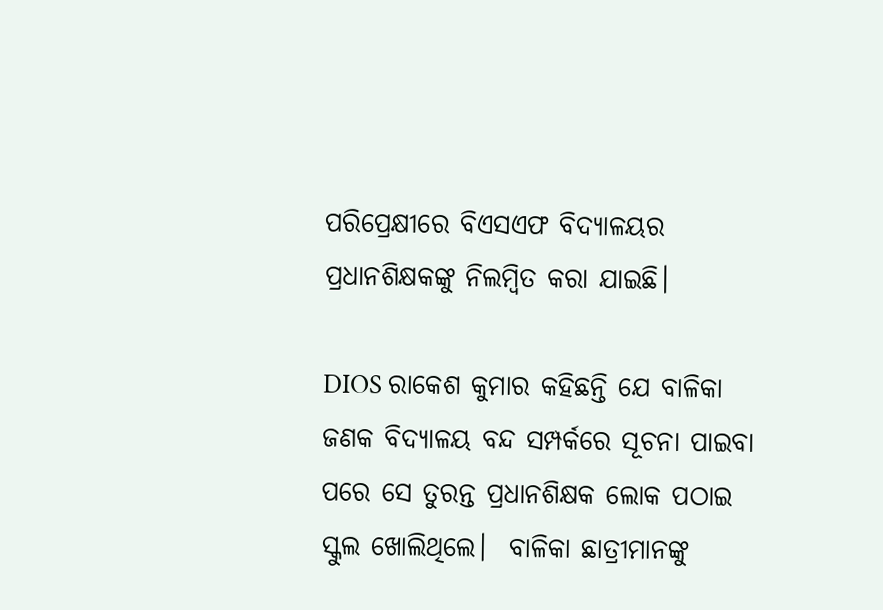ପରିପ୍ରେକ୍ଷୀରେ ବିଏସଏଫ ବିଦ୍ୟାଳୟର ପ୍ରଧାନଶିକ୍ଷକଙ୍କୁ ନିଲମ୍ବିତ କରା ଯାଇଛି।

DIOS ରାକେଶ କୁମାର କହିଛନ୍ତି ଯେ ବାଳିକା ଜଣକ ବିଦ୍ୟାଳୟ ବନ୍ଦ ସମ୍ପର୍କରେ ସୂଚନା ପାଇବା ପରେ ସେ ତୁରନ୍ତ ପ୍ରଧାନଶିକ୍ଷକ ଲୋକ ପଠାଇ ସ୍କୁଲ ଖୋଲିଥିଲେ।  ବାଳିକା ଛାତ୍ରୀମାନଙ୍କୁ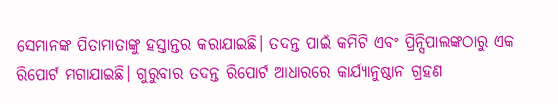ସେମାନଙ୍କ ପିତାମାତାଙ୍କୁ ହସ୍ତାନ୍ତର କରାଯାଇଛି। ତଦନ୍ତ ପାଇଁ କମିଟି ଏବଂ ପ୍ରିନ୍ସିପାଲଙ୍କଠାରୁ ଏକ ରିପୋର୍ଟ ମଗାଯାଇଛି। ଗୁରୁବାର ତଦନ୍ତ ରିପୋର୍ଟ ଆଧାରରେ କାର୍ଯ୍ୟାନୁଷ୍ଠାନ ଗ୍ରହଣ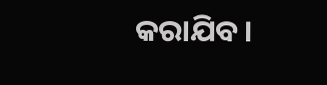କରାଯିବ।